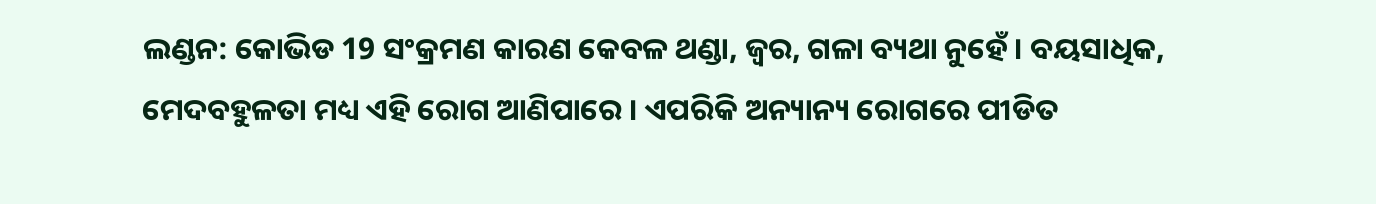ଲଣ୍ଡନ: କୋଭିଡ 19 ସଂକ୍ରମଣ କାରଣ କେବଳ ଥଣ୍ଡା, ଜ୍ବର, ଗଳା ବ୍ୟଥା ନୁହେଁ । ବୟସାଧିକ, ମେଦବହୁଳତା ମଧ୍ୟ ଏହି ରୋଗ ଆଣିପାରେ । ଏପରିକି ଅନ୍ୟାନ୍ୟ ରୋଗରେ ପୀଡିତ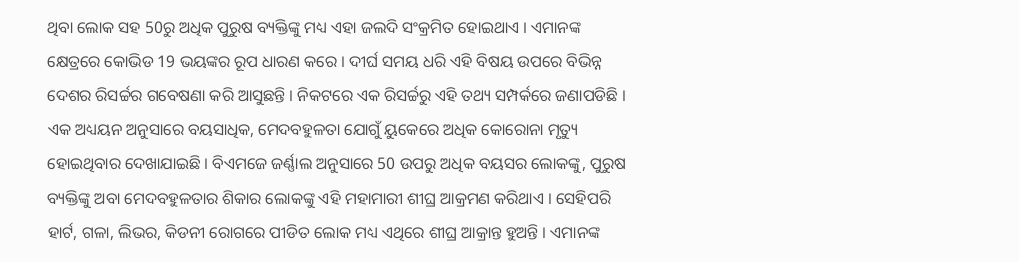ଥିବା ଲୋକ ସହ 50ରୁ ଅଧିକ ପୁରୁଷ ବ୍ୟକ୍ତିଙ୍କୁ ମଧ୍ୟ ଏହା ଜଲଦି ସଂକ୍ରମିତ ହୋଇଥାଏ । ଏମାନଙ୍କ କ୍ଷେତ୍ରରେ କୋଭିଡ 19 ଭୟଙ୍କର ରୂପ ଧାରଣ କରେ । ଦୀର୍ଘ ସମୟ ଧରି ଏହି ବିଷୟ ଉପରେ ବିଭିନ୍ନ ଦେଶର ରିସର୍ଚ୍ଚର ଗବେଷଣା କରି ଆସୁଛନ୍ତି । ନିକଟରେ ଏକ ରିସର୍ଚ୍ଚରୁ ଏହି ତଥ୍ୟ ସମ୍ପର୍କରେ ଜଣାପଡିଛି ।
ଏକ ଅଧ୍ୟୟନ ଅନୁସାରେ ବୟସାଧିକ, ମେଦବହୁଳତା ଯୋଗୁଁ ୟୁକେରେ ଅଧିକ କୋରୋନା ମୃତ୍ୟୁ ହୋଇଥିବାର ଦେଖାଯାଇଛି । ବିଏମଜେ ଜର୍ଣ୍ଣାଲ ଅନୁସାରେ 50 ଉପରୁ ଅଧିକ ବୟସର ଲୋକଙ୍କୁ, ପୁରୁଷ ବ୍ୟକ୍ତିଙ୍କୁ ଅବା ମେଦବହୁଳତାର ଶିକାର ଲୋକଙ୍କୁ ଏହି ମହାମାରୀ ଶୀଘ୍ର ଆକ୍ରମଣ କରିଥାଏ । ସେହିପରି ହାର୍ଟ, ଗଳା, ଲିଭର, କିଡନୀ ରୋଗରେ ପୀଡିତ ଲୋକ ମଧ୍ୟ ଏଥିରେ ଶୀଘ୍ର ଆକ୍ରାନ୍ତ ହୁଅନ୍ତି । ଏମାନଙ୍କ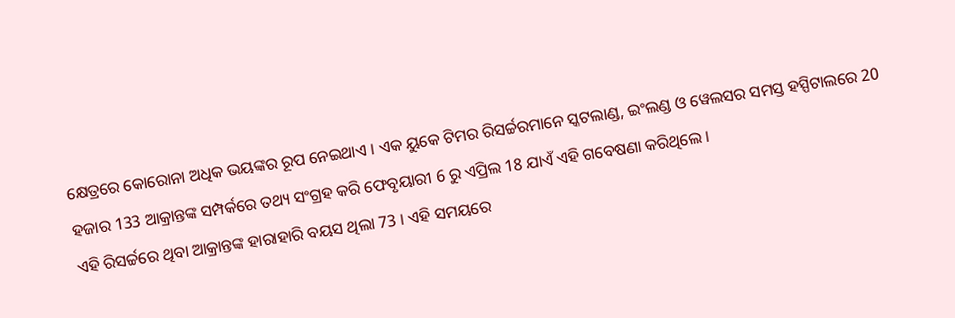କ୍ଷେତ୍ରରେ କୋରୋନା ଅଧିକ ଭୟଙ୍କର ରୂପ ନେଇଥାଏ । ଏକ ୟୁକେ ଟିମର ରିସର୍ଚ୍ଚରମାନେ ସ୍କଟଲାଣ୍ଡ, ଇଂଲଣ୍ଡ ଓ ୱେଲସର ସମସ୍ତ ହସ୍ପିଟାଲରେ 20 ହଜାର 133 ଆକ୍ରାନ୍ତଙ୍କ ସମ୍ପର୍କରେ ତଥ୍ୟ ସଂଗ୍ରହ କରି ଫେବୃୟାରୀ 6 ରୁ ଏପ୍ରିଲ 18 ଯାଏଁ ଏହି ଗବେଷଣା କରିଥିଲେ ।
ଏହି ରିସର୍ଚ୍ଚରେ ଥିବା ଆକ୍ରାନ୍ତଙ୍କ ହାରାହାରି ବୟସ ଥିଲା 73 । ଏହି ସମୟରେ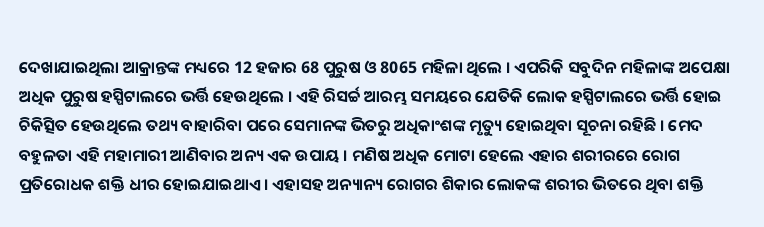ଦେଖାଯାଇଥିଲା ଆକ୍ରାନ୍ତଙ୍କ ମଧ୍ୟରେ 12 ହଜାର 68 ପୁରୁଷ ଓ 8065 ମହିଳା ଥିଲେ । ଏପରିକି ସବୁଦିନ ମହିଳାଙ୍କ ଅପେକ୍ଷା ଅଧିକ ପୁରୁଷ ହସ୍ପିଟାଲରେ ଭର୍ତ୍ତି ହେଉଥିଲେ । ଏହି ରିସର୍ଚ୍ଚ ଆରମ୍ଭ ସମୟରେ ଯେତିକି ଲୋକ ହସ୍ପିଟାଲରେ ଭର୍ତ୍ତି ହୋଇ ଚିକିତ୍ସିତ ହେଉଥିଲେ ତଥ୍ୟ ବାହାରିବା ପରେ ସେମାନଙ୍କ ଭିତରୁ ଅଧିକାଂଶଙ୍କ ମୃତ୍ୟୁ ହୋଇଥିବା ସୂଚନା ରହିଛି । ମେଦ ବହୁଳତା ଏହି ମହାମାରୀ ଆଣିବାର ଅନ୍ୟ ଏକ ଉପାୟ । ମଣିଷ ଅଧିକ ମୋଟା ହେଲେ ଏହାର ଶରୀରରେ ରୋଗ ପ୍ରତିରୋଧକ ଶକ୍ତି ଧୀର ହୋଇଯାଇଥାଏ । ଏହାସହ ଅନ୍ୟାନ୍ୟ ରୋଗର ଶିକାର ଲୋକଙ୍କ ଶରୀର ଭିତରେ ଥିବା ଶକ୍ତି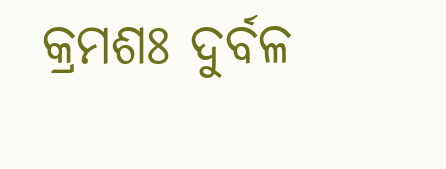କ୍ରମଶଃ ଦୁର୍ବଳ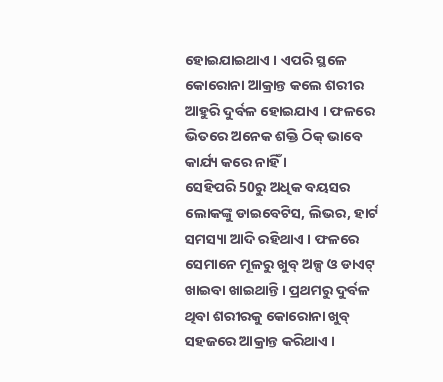ହୋଇଯାଇଥାଏ । ଏପରି ସ୍ଥଳେ କୋରୋନା ଆକ୍ରାନ୍ତ କଲେ ଶରୀର ଆହୁରି ଦୁର୍ବଳ ହୋଇଯାଏ । ଫଳରେ ଭିତରେ ଅନେକ ଶକ୍ତି ଠିକ୍ ଭାବେ କାର୍ଯ୍ୟ କରେ ନାହିଁ ।
ସେହିପରି 50ରୁ ଅଧିକ ବୟସର ଲୋକଙ୍କୁ ଡାଇବେଟିସ, ଲିଭର, ହାର୍ଟ ସମସ୍ୟା ଆଦି ରହିଥାଏ । ଫଳରେ ସେମାନେ ମୂଳରୁ ଖୁବ୍ ଅଳ୍ପ ଓ ଡାଏଟ୍ ଖାଇବା ଖାଇଥାନ୍ତି । ପ୍ରଥମରୁ ଦୁର୍ବଳ ଥିବା ଶରୀରକୁ କୋରୋନା ଖୁବ୍ ସହଜରେ ଆକ୍ରାନ୍ତ କରିଥାଏ ।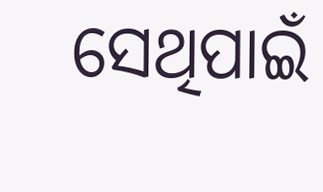ସେଥିପାଇଁ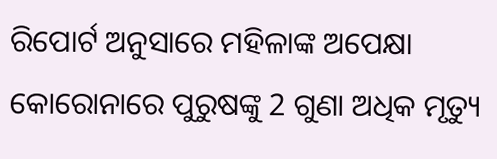ରିପୋର୍ଟ ଅନୁସାରେ ମହିଳାଙ୍କ ଅପେକ୍ଷା କୋରୋନାରେ ପୁରୁଷଙ୍କୁ 2 ଗୁଣା ଅଧିକ ମୃତ୍ୟୁ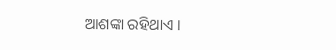ଆଶଙ୍କା ରହିଥାଏ ।